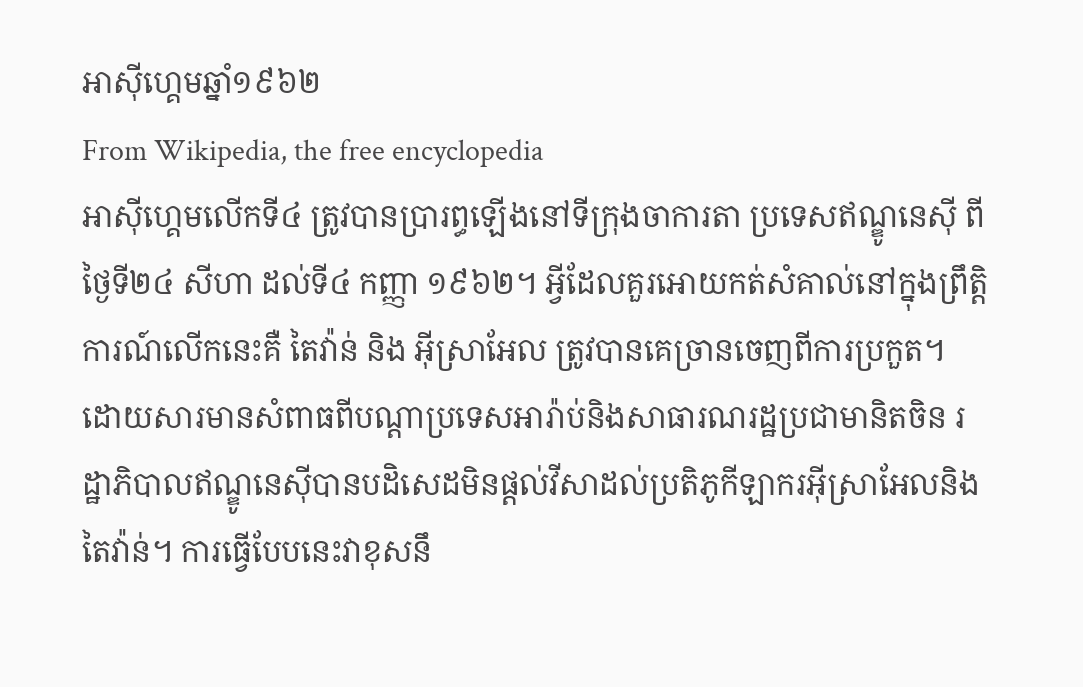អាស៊ីហ្គេមឆ្នាំ១៩៦២
From Wikipedia, the free encyclopedia
អាស៊ីហ្គេមលើកទី៤ ត្រូវបានប្រារព្ធឡើងនៅទីក្រុងចាការតា ប្រទេសឥណ្ឌូនេស៊ី ពីថ្ងៃទី២៤ សីហា ដល់ទី៤ កញ្ញា ១៩៦២។ អ្វីដែលគួរអោយកត់សំគាល់នៅក្នុងព្រឹត្តិការណ៍លើកនេះគឺ តៃវ៉ាន់ និង អ៊ីស្រាអែល ត្រូវបានគេច្រានចេញពីការប្រកួត។ ដោយសារមានសំពាធពីបណ្ដាប្រទេសអារ៉ាប់និងសាធារណរដ្ឋប្រជាមានិតចិន រដ្ឋាភិបាលឥណ្ឌូនេស៊ីបានបដិសេដមិនផ្ដល់វីសាដល់ប្រតិភូកីឡាករអ៊ីស្រាអែលនិងតៃវ៉ាន់។ ការធ្វើបែបនេះវាខុសនឹ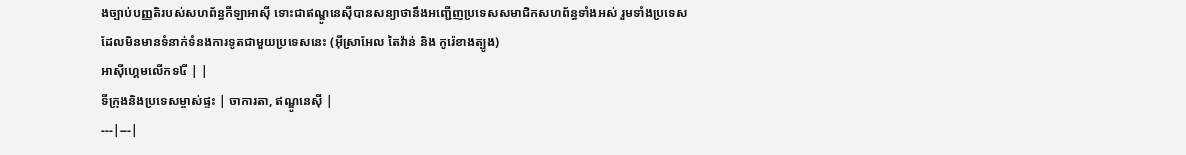ងច្បាប់បញ្ញតិរបស់សហព័ន្ធកីឡាអាស៊ី ទោះជាឥណ្ឌូនេស៊ីបានសន្យាថានឹងអញ្ជើញប្រទេសសមាជិកសហព័ន្ធទាំងអស់ រួមទាំងប្រទេសដែលមិនមានទំនាក់ទំនងការទូតជាមួយប្រទេសនេះ (អ៊ីស្រាអែល តៃវ៉ាន់ និង កូរ៉េខាងត្បូង)
អាស៊ីហ្គេមលើកទ៤ី | |
ទីក្រុងនិងប្រទេសម្ចាស់ផ្ទះ | ចាការតា, ឥណ្ឌូនេស៊ី |
---|---|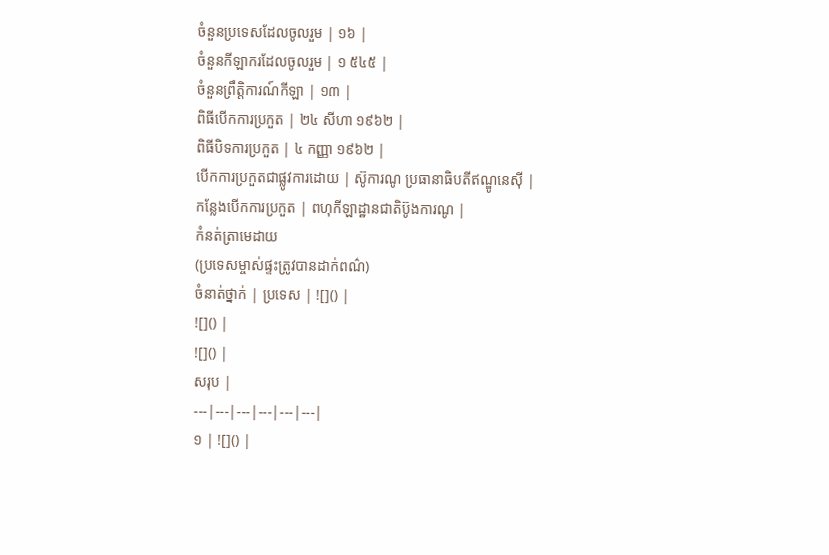ចំនួនប្រទេសដែលចូលរួម | ១៦ |
ចំនួនកីឡាករដែលចូលរួម | ១ ៥៤៥ |
ចំនួនព្រឹត្តិការណ៍កីឡា | ១៣ |
ពិធីបើកការប្រកួត | ២៤ សីហា ១៩៦២ |
ពិធីបិទការប្រកួត | ៤ កញ្ញា ១៩៦២ |
បើកការប្រកួតជាផ្លូវការដោយ | ស៊ូការណូ ប្រធានាធិបតីឥណ្ឌូនេស៊ី |
កន្លែងបើកការប្រកួត | ពហុកីឡាដ្ឋានជាតិប៊ូងការណូ |
កំនត់ត្រាមេដាយ
(ប្រទេសម្ចាស់ផ្ទះត្រូវបានដាក់ពណ៌)
ចំនាត់ថ្នាក់ | ប្រទេស | ![]() |
![]() |
![]() |
សរុប |
---|---|---|---|---|---|
១ | ![]() |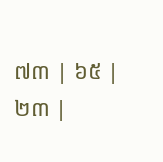៧៣ | ៦៥ | ២៣ |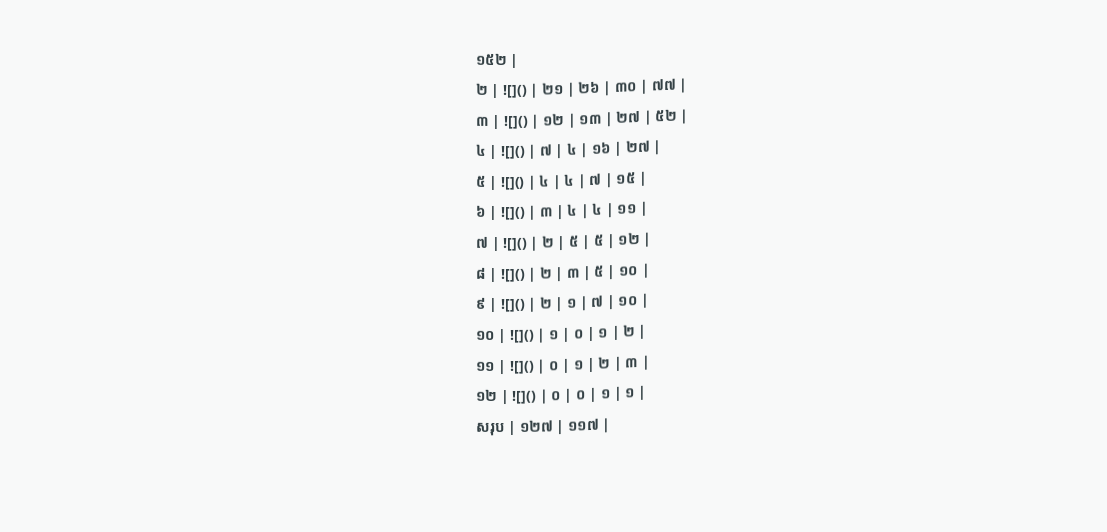១៥២ |
២ | ![]() | ២១ | ២៦ | ៣០ | ៧៧ |
៣ | ![]() | ១២ | ១៣ | ២៧ | ៥២ |
៤ | ![]() | ៧ | ៤ | ១៦ | ២៧ |
៥ | ![]() | ៤ | ៤ | ៧ | ១៥ |
៦ | ![]() | ៣ | ៤ | ៤ | ១១ |
៧ | ![]() | ២ | ៥ | ៥ | ១២ |
៨ | ![]() | ២ | ៣ | ៥ | ១០ |
៩ | ![]() | ២ | ១ | ៧ | ១០ |
១០ | ![]() | ១ | ០ | ១ | ២ |
១១ | ![]() | ០ | ១ | ២ | ៣ |
១២ | ![]() | ០ | ០ | ១ | ១ |
សរុប | ១២៧ | ១១៧ |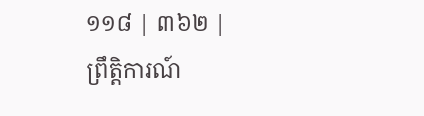១១៨ | ៣៦២ |
ព្រឹត្តិការណ៍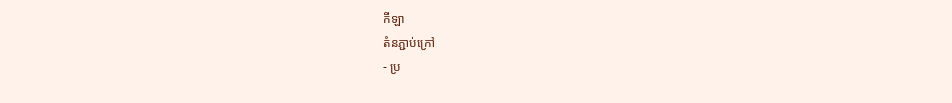កីឡា
តំនភ្ជាប់ក្រៅ
- ប្រ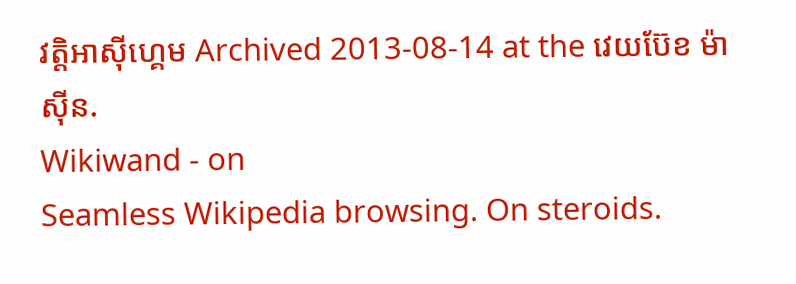វត្តិអាស៊ីហ្គេម Archived 2013-08-14 at the វេយប៊ែខ ម៉ាស៊ីន.
Wikiwand - on
Seamless Wikipedia browsing. On steroids.